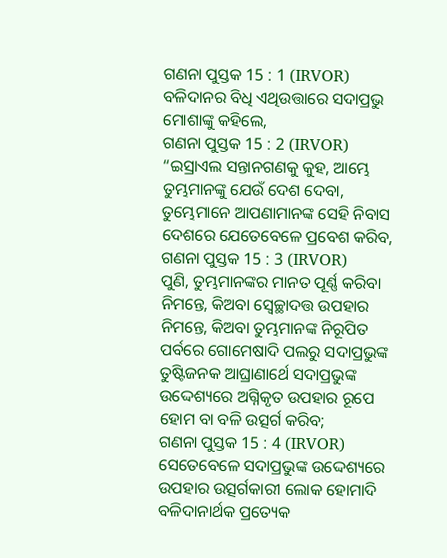ଗଣନା ପୁସ୍ତକ 15 : 1 (IRVOR)
ବଳିଦାନର ବିଧି ଏଥିଉତ୍ତାରେ ସଦାପ୍ରଭୁ ମୋଶାଙ୍କୁ କହିଲେ,
ଗଣନା ପୁସ୍ତକ 15 : 2 (IRVOR)
“ଇସ୍ରାଏଲ ସନ୍ତାନଗଣକୁ କୁହ, ଆମ୍ଭେ ତୁମ୍ଭମାନଙ୍କୁ ଯେଉଁ ଦେଶ ଦେବା, ତୁମ୍ଭେମାନେ ଆପଣାମାନଙ୍କ ସେହି ନିବାସ ଦେଶରେ ଯେତେବେଳେ ପ୍ରବେଶ କରିବ,
ଗଣନା ପୁସ୍ତକ 15 : 3 (IRVOR)
ପୁଣି, ତୁମ୍ଭମାନଙ୍କର ମାନତ ପୂର୍ଣ୍ଣ କରିବା ନିମନ୍ତେ, କିଅବା ସ୍ୱେଚ୍ଛାଦତ୍ତ ଉପହାର ନିମନ୍ତେ, କିଅବା ତୁମ୍ଭମାନଙ୍କ ନିରୂପିତ ପର୍ବରେ ଗୋମେଷାଦି ପଲରୁ ସଦାପ୍ରଭୁଙ୍କ ତୁଷ୍ଟିଜନକ ଆଘ୍ରାଣାର୍ଥେ ସଦାପ୍ରଭୁଙ୍କ ଉଦ୍ଦେଶ୍ୟରେ ଅଗ୍ନିକୃତ ଉପହାର ରୂପେ ହୋମ ବା ବଳି ଉତ୍ସର୍ଗ କରିବ;
ଗଣନା ପୁସ୍ତକ 15 : 4 (IRVOR)
ସେତେବେଳେ ସଦାପ୍ରଭୁଙ୍କ ଉଦ୍ଦେଶ୍ୟରେ ଉପହାର ଉତ୍ସର୍ଗକାରୀ ଲୋକ ହୋମାଦି ବଳିଦାନାର୍ଥକ ପ୍ରତ୍ୟେକ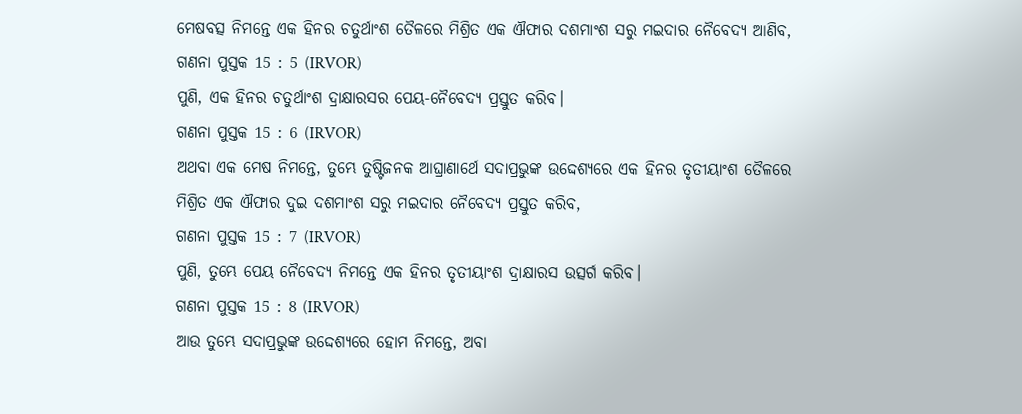ମେଷବତ୍ସ ନିମନ୍ତେ ଏକ ହିନର ଚତୁର୍ଥାଂଶ ତୈଳରେ ମିଶ୍ରିତ ଏକ ଐଫାର ଦଶମାଂଶ ସରୁ ମଇଦାର ନୈବେଦ୍ୟ ଆଣିବ,
ଗଣନା ପୁସ୍ତକ 15 : 5 (IRVOR)
ପୁଣି, ଏକ ହିନର ଚତୁର୍ଥାଂଶ ଦ୍ରାକ୍ଷାରସର ପେୟ-ନୈବେଦ୍ୟ ପ୍ରସ୍ତୁତ କରିବ।
ଗଣନା ପୁସ୍ତକ 15 : 6 (IRVOR)
ଅଥବା ଏକ ମେଷ ନିମନ୍ତେ, ତୁମ୍ଭେ ତୁଷ୍ଟିଜନକ ଆଘ୍ରାଣାର୍ଥେ ସଦାପ୍ରଭୁଙ୍କ ଉଦ୍ଦେଶ୍ୟରେ ଏକ ହିନର ତୃତୀୟାଂଶ ତୈଳରେ ମିଶ୍ରିତ ଏକ ଐଫାର ଦୁଇ ଦଶମାଂଶ ସରୁ ମଇଦାର ନୈବେଦ୍ୟ ପ୍ରସ୍ତୁତ କରିବ,
ଗଣନା ପୁସ୍ତକ 15 : 7 (IRVOR)
ପୁଣି, ତୁମ୍ଭେ ପେୟ ନୈବେଦ୍ୟ ନିମନ୍ତେ ଏକ ହିନର ତୃତୀୟାଂଶ ଦ୍ରାକ୍ଷାରସ ଉତ୍ସର୍ଗ କରିବ।
ଗଣନା ପୁସ୍ତକ 15 : 8 (IRVOR)
ଆଉ ତୁମ୍ଭେ ସଦାପ୍ରଭୁଙ୍କ ଉଦ୍ଦେଶ୍ୟରେ ହୋମ ନିମନ୍ତେ, ଅବା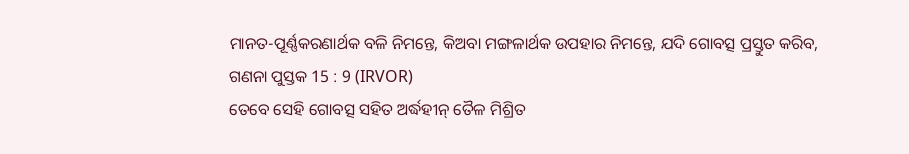ମାନତ-ପୂର୍ଣ୍ଣକରଣାର୍ଥକ ବଳି ନିମନ୍ତେ, କିଅବା ମଙ୍ଗଳାର୍ଥକ ଉପହାର ନିମନ୍ତେ, ଯଦି ଗୋବତ୍ସ ପ୍ରସ୍ତୁତ କରିବ,
ଗଣନା ପୁସ୍ତକ 15 : 9 (IRVOR)
ତେବେ ସେହି ଗୋବତ୍ସ ସହିତ ଅର୍ଦ୍ଧହୀନ୍ ତୈଳ ମିଶ୍ରିତ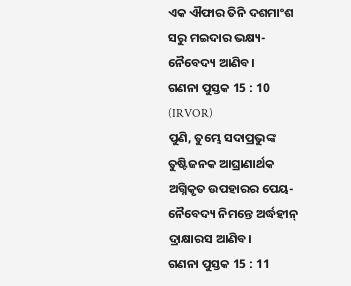ଏକ ଐଫାର ତିନି ଦଶମାଂଶ ସରୁ ମଇଦାର ଭକ୍ଷ୍ୟ-ନୈବେଦ୍ୟ ଆଣିବ।
ଗଣନା ପୁସ୍ତକ 15 : 10 (IRVOR)
ପୁଣି, ତୁମ୍ଭେ ସଦାପ୍ରଭୁଙ୍କ ତୁଷ୍ଟିଜନକ ଆଘ୍ରାଣାର୍ଥକ ଅଗ୍ନିକୃତ ଉପହାରର ପେୟ-ନୈବେଦ୍ୟ ନିମନ୍ତେ ଅର୍ଦ୍ଧହୀନ୍ ଦ୍ରାକ୍ଷାରସ ଆଣିବ।
ଗଣନା ପୁସ୍ତକ 15 : 11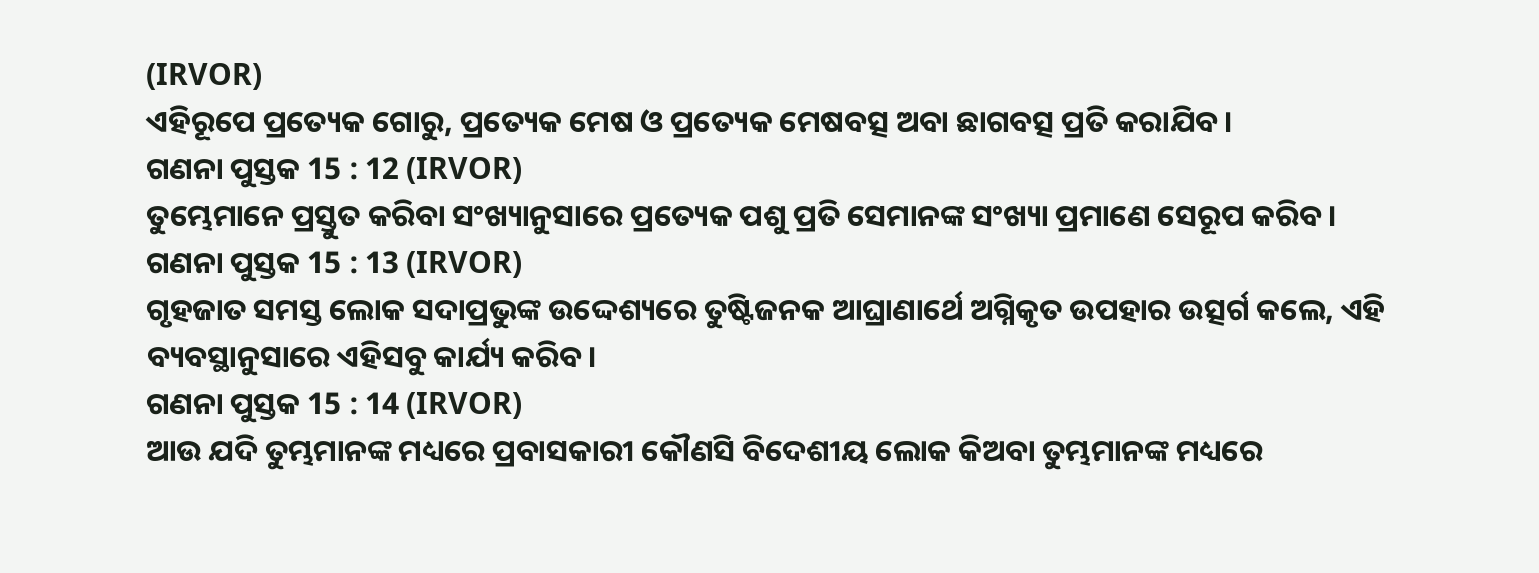(IRVOR)
ଏହିରୂପେ ପ୍ରତ୍ୟେକ ଗୋରୁ, ପ୍ରତ୍ୟେକ ମେଷ ଓ ପ୍ରତ୍ୟେକ ମେଷବତ୍ସ ଅବା ଛାଗବତ୍ସ ପ୍ରତି କରାଯିବ।
ଗଣନା ପୁସ୍ତକ 15 : 12 (IRVOR)
ତୁମ୍ଭେମାନେ ପ୍ରସ୍ତୁତ କରିବା ସଂଖ୍ୟାନୁସାରେ ପ୍ରତ୍ୟେକ ପଶୁ ପ୍ରତି ସେମାନଙ୍କ ସଂଖ୍ୟା ପ୍ରମାଣେ ସେରୂପ କରିବ।
ଗଣନା ପୁସ୍ତକ 15 : 13 (IRVOR)
ଗୃହଜାତ ସମସ୍ତ ଲୋକ ସଦାପ୍ରଭୁଙ୍କ ଉଦ୍ଦେଶ୍ୟରେ ତୁଷ୍ଟିଜନକ ଆଘ୍ରାଣାର୍ଥେ ଅଗ୍ନିକୃତ ଉପହାର ଉତ୍ସର୍ଗ କଲେ, ଏହି ବ୍ୟବସ୍ଥାନୁସାରେ ଏହିସବୁ କାର୍ଯ୍ୟ କରିବ।
ଗଣନା ପୁସ୍ତକ 15 : 14 (IRVOR)
ଆଉ ଯଦି ତୁମ୍ଭମାନଙ୍କ ମଧ୍ୟରେ ପ୍ରବାସକାରୀ କୌଣସି ବିଦେଶୀୟ ଲୋକ କିଅବା ତୁମ୍ଭମାନଙ୍କ ମଧ୍ୟରେ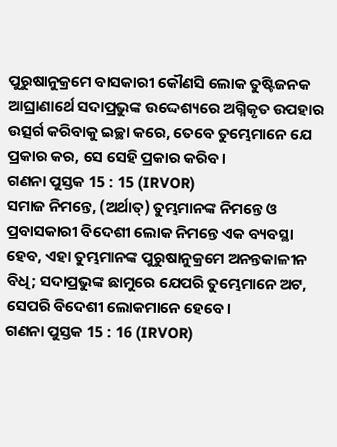ପୁରୁଷାନୁକ୍ରମେ ବାସକାରୀ କୌଣସି ଲୋକ ତୁଷ୍ଟିଜନକ ଆଘ୍ରାଣାର୍ଥେ ସଦାପ୍ରଭୁଙ୍କ ଉଦ୍ଦେଶ୍ୟରେ ଅଗ୍ନିକୃତ ଉପହାର ଉତ୍ସର୍ଗ କରିବାକୁ ଇଚ୍ଛା କରେ, ତେବେ ତୁମ୍ଭେମାନେ ଯେ ପ୍ରକାର କର, ସେ ସେହି ପ୍ରକାର କରିବ।
ଗଣନା ପୁସ୍ତକ 15 : 15 (IRVOR)
ସମାଜ ନିମନ୍ତେ, (ଅର୍ଥାତ୍) ତୁମ୍ଭମାନଙ୍କ ନିମନ୍ତେ ଓ ପ୍ରବାସକାରୀ ବିଦେଶୀ ଲୋକ ନିମନ୍ତେ ଏକ ବ୍ୟବସ୍ଥା ହେବ, ଏହା ତୁମ୍ଭମାନଙ୍କ ପୁରୁଷାନୁକ୍ରମେ ଅନନ୍ତକାଳୀନ ବିଧି; ସଦାପ୍ରଭୁଙ୍କ ଛାମୁରେ ଯେପରି ତୁମ୍ଭେମାନେ ଅଟ, ସେପରି ବିଦେଶୀ ଲୋକମାନେ ହେବେ।
ଗଣନା ପୁସ୍ତକ 15 : 16 (IRVOR)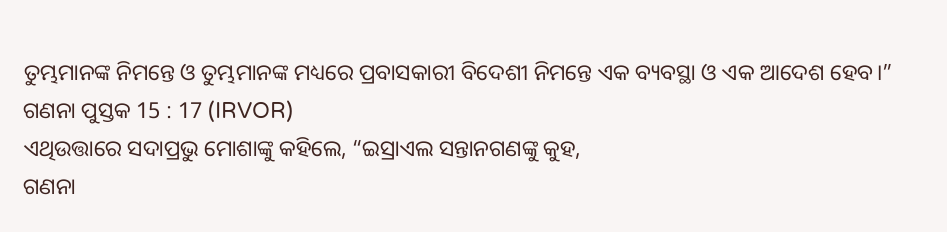ତୁମ୍ଭମାନଙ୍କ ନିମନ୍ତେ ଓ ତୁମ୍ଭମାନଙ୍କ ମଧ୍ୟରେ ପ୍ରବାସକାରୀ ବିଦେଶୀ ନିମନ୍ତେ ଏକ ବ୍ୟବସ୍ଥା ଓ ଏକ ଆଦେଶ ହେବ।”
ଗଣନା ପୁସ୍ତକ 15 : 17 (IRVOR)
ଏଥିଉତ୍ତାରେ ସଦାପ୍ରଭୁ ମୋଶାଙ୍କୁ କହିଲେ, “ଇସ୍ରାଏଲ ସନ୍ତାନଗଣଙ୍କୁ କୁହ,
ଗଣନା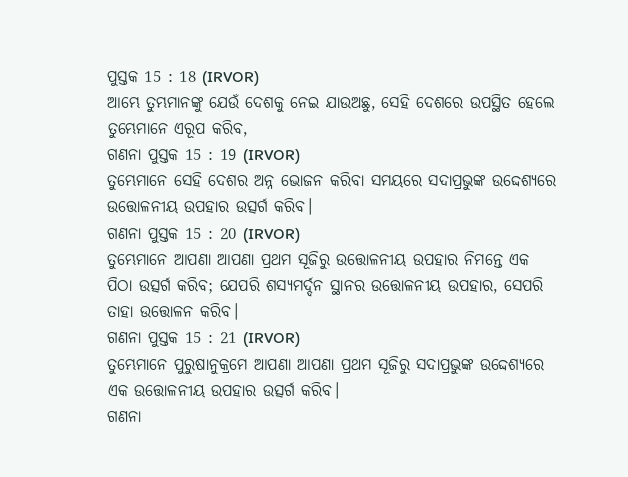ପୁସ୍ତକ 15 : 18 (IRVOR)
ଆମ୍ଭେ ତୁମ୍ଭମାନଙ୍କୁ ଯେଉଁ ଦେଶକୁ ନେଇ ଯାଉଅଛୁ, ସେହି ଦେଶରେ ଉପସ୍ଥିତ ହେଲେ ତୁମ୍ଭେମାନେ ଏରୂପ କରିବ,
ଗଣନା ପୁସ୍ତକ 15 : 19 (IRVOR)
ତୁମ୍ଭେମାନେ ସେହି ଦେଶର ଅନ୍ନ ଭୋଜନ କରିବା ସମୟରେ ସଦାପ୍ରଭୁଙ୍କ ଉଦ୍ଦେଶ୍ୟରେ ଉତ୍ତୋଳନୀୟ ଉପହାର ଉତ୍ସର୍ଗ କରିବ।
ଗଣନା ପୁସ୍ତକ 15 : 20 (IRVOR)
ତୁମ୍ଭେମାନେ ଆପଣା ଆପଣା ପ୍ରଥମ ସୂଜିରୁ ଉତ୍ତୋଳନୀୟ ଉପହାର ନିମନ୍ତେ ଏକ ପିଠା ଉତ୍ସର୍ଗ କରିବ; ଯେପରି ଶସ୍ୟମର୍ଦ୍ଦନ ସ୍ଥାନର ଉତ୍ତୋଳନୀୟ ଉପହାର, ସେପରି ତାହା ଉତ୍ତୋଳନ କରିବ।
ଗଣନା ପୁସ୍ତକ 15 : 21 (IRVOR)
ତୁମ୍ଭେମାନେ ପୁରୁଷାନୁକ୍ରମେ ଆପଣା ଆପଣା ପ୍ରଥମ ସୂଜିରୁ ସଦାପ୍ରଭୁଙ୍କ ଉଦ୍ଦେଶ୍ୟରେ ଏକ ଉତ୍ତୋଳନୀୟ ଉପହାର ଉତ୍ସର୍ଗ କରିବ।
ଗଣନା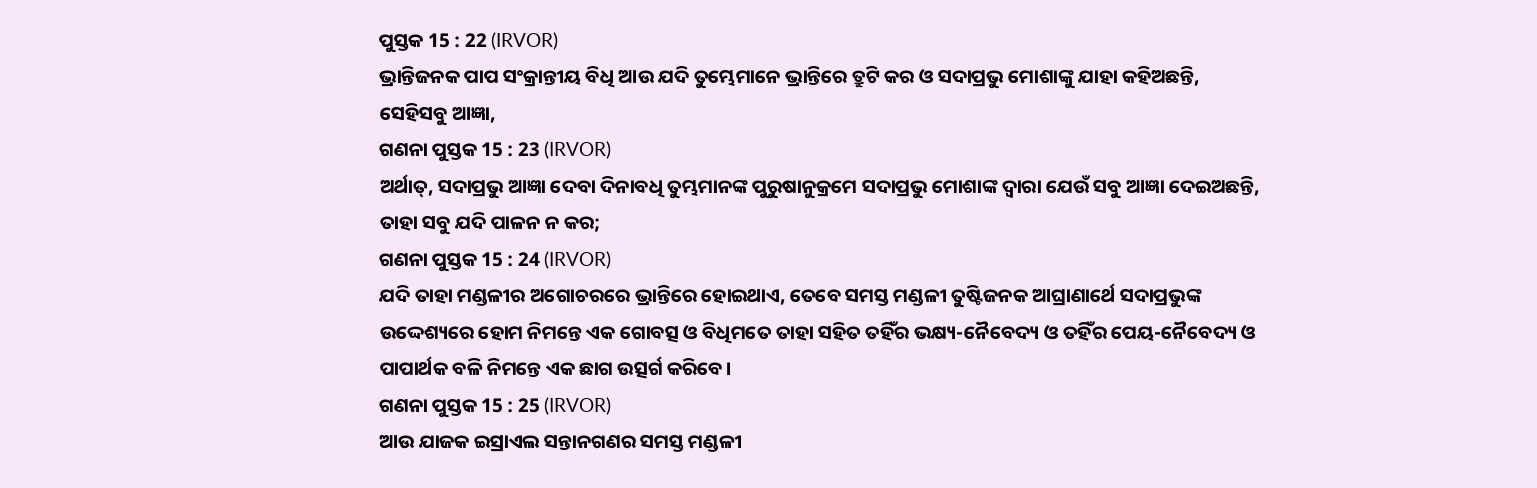ପୁସ୍ତକ 15 : 22 (IRVOR)
ଭ୍ରାନ୍ତିଜନକ ପାପ ସଂକ୍ରାନ୍ତୀୟ ବିଧି ଆଉ ଯଦି ତୁମ୍ଭେମାନେ ଭ୍ରାନ୍ତିରେ ତ୍ରୁଟି କର ଓ ସଦାପ୍ରଭୁ ମୋଶାଙ୍କୁ ଯାହା କହିଅଛନ୍ତି, ସେହିସବୁ ଆଜ୍ଞା,
ଗଣନା ପୁସ୍ତକ 15 : 23 (IRVOR)
ଅର୍ଥାତ୍, ସଦାପ୍ରଭୁ ଆଜ୍ଞା ଦେବା ଦିନାବଧି ତୁମ୍ଭମାନଙ୍କ ପୁରୁଷାନୁକ୍ରମେ ସଦାପ୍ରଭୁ ମୋଶାଙ୍କ ଦ୍ୱାରା ଯେଉଁ ସବୁ ଆଜ୍ଞା ଦେଇଅଛନ୍ତି, ତାହା ସବୁ ଯଦି ପାଳନ ନ କର;
ଗଣନା ପୁସ୍ତକ 15 : 24 (IRVOR)
ଯଦି ତାହା ମଣ୍ଡଳୀର ଅଗୋଚରରେ ଭ୍ରାନ୍ତିରେ ହୋଇଥାଏ, ତେବେ ସମସ୍ତ ମଣ୍ଡଳୀ ତୁଷ୍ଟିଜନକ ଆଘ୍ରାଣାର୍ଥେ ସଦାପ୍ରଭୁଙ୍କ ଉଦ୍ଦେଶ୍ୟରେ ହୋମ ନିମନ୍ତେ ଏକ ଗୋବତ୍ସ ଓ ବିଧିମତେ ତାହା ସହିତ ତହିଁର ଭକ୍ଷ୍ୟ-ନୈବେଦ୍ୟ ଓ ତହିଁର ପେୟ-ନୈବେଦ୍ୟ ଓ ପାପାର୍ଥକ ବଳି ନିମନ୍ତେ ଏକ ଛାଗ ଉତ୍ସର୍ଗ କରିବେ।
ଗଣନା ପୁସ୍ତକ 15 : 25 (IRVOR)
ଆଉ ଯାଜକ ଇସ୍ରାଏଲ ସନ୍ତାନଗଣର ସମସ୍ତ ମଣ୍ଡଳୀ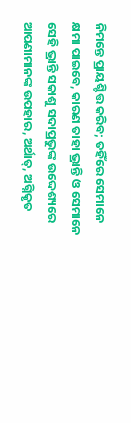ନିମନ୍ତେ ପ୍ରାୟଶ୍ଚିତ୍ତ କରିବ; ତହିଁରେ ସେମାନେ କ୍ଷମା ପାଇବେ, କାରଣ ତାହା ଭ୍ରାନ୍ତି ଓ ସେମାନେ ସେହି ଭ୍ରାନ୍ତି ସକାଶୁ ସଦାପ୍ରଭୁଙ୍କ ଉଦ୍ଦେଶ୍ୟରେ ଆପଣାମାନଙ୍କ ଉପହାର, ଅର୍ଥାତ୍, ଅଗ୍ନିକୃତ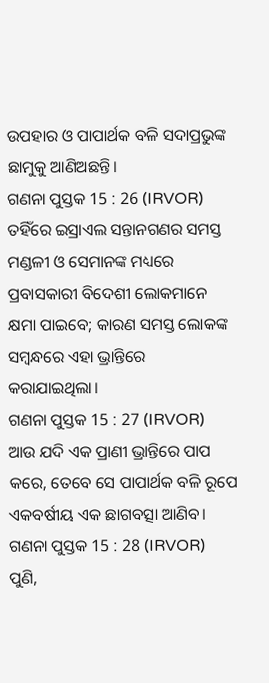ଉପହାର ଓ ପାପାର୍ଥକ ବଳି ସଦାପ୍ରଭୁଙ୍କ ଛାମୁକୁ ଆଣିଅଛନ୍ତି।
ଗଣନା ପୁସ୍ତକ 15 : 26 (IRVOR)
ତହିଁରେ ଇସ୍ରାଏଲ ସନ୍ତାନଗଣର ସମସ୍ତ ମଣ୍ଡଳୀ ଓ ସେମାନଙ୍କ ମଧ୍ୟରେ ପ୍ରବାସକାରୀ ବିଦେଶୀ ଲୋକମାନେ କ୍ଷମା ପାଇବେ; କାରଣ ସମସ୍ତ ଲୋକଙ୍କ ସମ୍ବନ୍ଧରେ ଏହା ଭ୍ରାନ୍ତିରେ କରାଯାଇଥିଲା।
ଗଣନା ପୁସ୍ତକ 15 : 27 (IRVOR)
ଆଉ ଯଦି ଏକ ପ୍ରାଣୀ ଭ୍ରାନ୍ତିରେ ପାପ କରେ, ତେବେ ସେ ପାପାର୍ଥକ ବଳି ରୂପେ ଏକବର୍ଷୀୟ ଏକ ଛାଗବତ୍ସା ଆଣିବ।
ଗଣନା ପୁସ୍ତକ 15 : 28 (IRVOR)
ପୁଣି,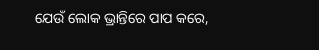ଯେଉଁ ଲୋକ ଭ୍ରାନ୍ତିରେ ପାପ କରେ,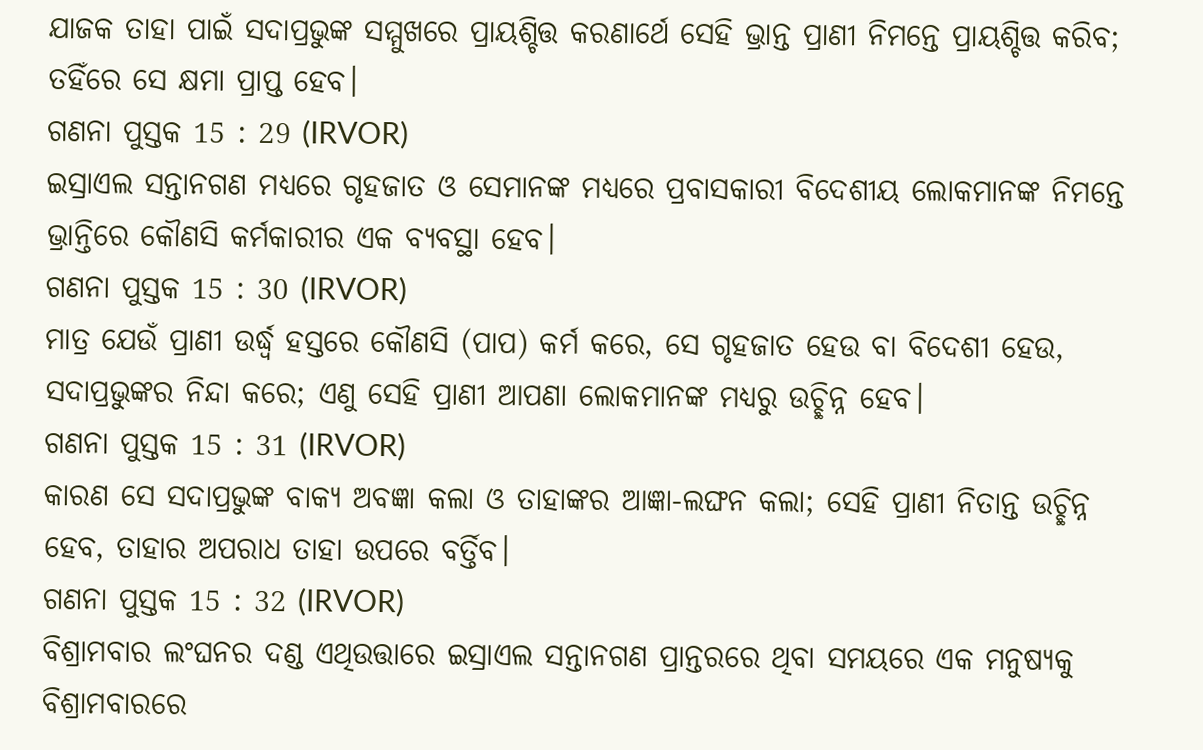ଯାଜକ ତାହା ପାଇଁ ସଦାପ୍ରଭୁଙ୍କ ସମ୍ମୁଖରେ ପ୍ରାୟଶ୍ଚିତ୍ତ କରଣାର୍ଥେ ସେହି ଭ୍ରାନ୍ତ ପ୍ରାଣୀ ନିମନ୍ତେ ପ୍ରାୟଶ୍ଚିତ୍ତ କରିବ; ତହିଁରେ ସେ କ୍ଷମା ପ୍ରାପ୍ତ ହେବ।
ଗଣନା ପୁସ୍ତକ 15 : 29 (IRVOR)
ଇସ୍ରାଏଲ ସନ୍ତାନଗଣ ମଧ୍ୟରେ ଗୃହଜାତ ଓ ସେମାନଙ୍କ ମଧ୍ୟରେ ପ୍ରବାସକାରୀ ବିଦେଶୀୟ ଲୋକମାନଙ୍କ ନିମନ୍ତେ ଭ୍ରାନ୍ତିରେ କୌଣସି କର୍ମକାରୀର ଏକ ବ୍ୟବସ୍ଥା ହେବ।
ଗଣନା ପୁସ୍ତକ 15 : 30 (IRVOR)
ମାତ୍ର ଯେଉଁ ପ୍ରାଣୀ ଉର୍ଦ୍ଧ୍ୱ ହସ୍ତରେ କୌଣସି (ପାପ) କର୍ମ କରେ, ସେ ଗୃହଜାତ ହେଉ ବା ବିଦେଶୀ ହେଉ, ସଦାପ୍ରଭୁଙ୍କର ନିନ୍ଦା କରେ; ଏଣୁ ସେହି ପ୍ରାଣୀ ଆପଣା ଲୋକମାନଙ୍କ ମଧ୍ୟରୁ ଉଚ୍ଛିନ୍ନ ହେବ।
ଗଣନା ପୁସ୍ତକ 15 : 31 (IRVOR)
କାରଣ ସେ ସଦାପ୍ରଭୁଙ୍କ ବାକ୍ୟ ଅବଜ୍ଞା କଲା ଓ ତାହାଙ୍କର ଆଜ୍ଞା-ଲଙ୍ଘନ କଲା; ସେହି ପ୍ରାଣୀ ନିତାନ୍ତ ଉଚ୍ଛିନ୍ନ ହେବ, ତାହାର ଅପରାଧ ତାହା ଉପରେ ବର୍ତ୍ତିବ।
ଗଣନା ପୁସ୍ତକ 15 : 32 (IRVOR)
ବିଶ୍ରାମବାର ଲଂଘନର ଦଣ୍ଡ ଏଥିଉତ୍ତାରେ ଇସ୍ରାଏଲ ସନ୍ତାନଗଣ ପ୍ରାନ୍ତରରେ ଥିବା ସମୟରେ ଏକ ମନୁଷ୍ୟକୁ ବିଶ୍ରାମବାରରେ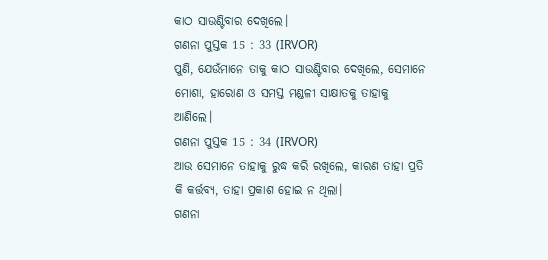କାଠ ସାଉଣ୍ଟିବାର ଦେଖିଲେ।
ଗଣନା ପୁସ୍ତକ 15 : 33 (IRVOR)
ପୁଣି, ଯେଉଁମାନେ ତାକୁ କାଠ ସାଉଣ୍ଟିବାର ଦେଖିଲେ, ସେମାନେ ମୋଶା, ହାରୋଣ ଓ ସମସ୍ତ ମଣ୍ଡଳୀ ସାକ୍ଷାତକୁ ତାହାକୁ ଆଣିଲେ।
ଗଣନା ପୁସ୍ତକ 15 : 34 (IRVOR)
ଆଉ ସେମାନେ ତାହାକୁ ରୁଦ୍ଧ କରି ରଖିଲେ, କାରଣ ତାହା ପ୍ରତି କି କର୍ତ୍ତବ୍ୟ, ତାହା ପ୍ରକାଶ ହୋଇ ନ ଥିଲା।
ଗଣନା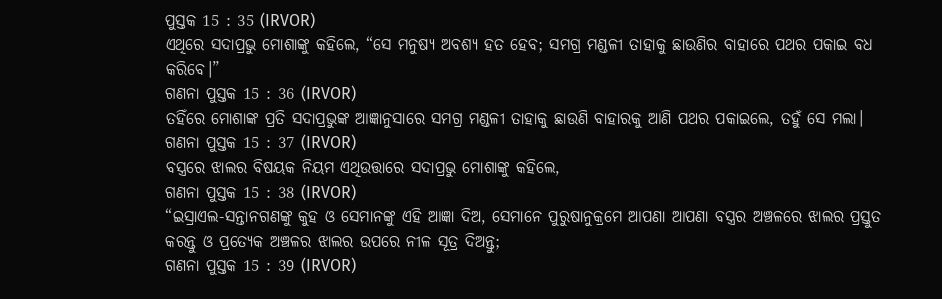ପୁସ୍ତକ 15 : 35 (IRVOR)
ଏଥିରେ ସଦାପ୍ରଭୁ ମୋଶାଙ୍କୁ କହିଲେ, “ସେ ମନୁଷ୍ୟ ଅବଶ୍ୟ ହତ ହେବ; ସମଗ୍ର ମଣ୍ଡଳୀ ତାହାକୁ ଛାଉଣିର ବାହାରେ ପଥର ପକାଇ ବଧ କରିବେ।”
ଗଣନା ପୁସ୍ତକ 15 : 36 (IRVOR)
ତହିଁରେ ମୋଶାଙ୍କ ପ୍ରତି ସଦାପ୍ରଭୁଙ୍କ ଆଜ୍ଞାନୁସାରେ ସମଗ୍ର ମଣ୍ଡଳୀ ତାହାକୁ ଛାଉଣି ବାହାରକୁ ଆଣି ପଥର ପକାଇଲେ, ତହୁଁ ସେ ମଲା।
ଗଣନା ପୁସ୍ତକ 15 : 37 (IRVOR)
ବସ୍ତ୍ରରେ ଝାଲର ବିଷୟକ ନିୟମ ଏଥିଉତ୍ତାରେ ସଦାପ୍ରଭୁ ମୋଶାଙ୍କୁ କହିଲେ,
ଗଣନା ପୁସ୍ତକ 15 : 38 (IRVOR)
“ଇସ୍ରାଏଲ-ସନ୍ତାନଗଣଙ୍କୁ କୁହ ଓ ସେମାନଙ୍କୁ ଏହି ଆଜ୍ଞା ଦିଅ, ସେମାନେ ପୁରୁଷାନୁକ୍ରମେ ଆପଣା ଆପଣା ବସ୍ତ୍ରର ଅଞ୍ଚଳରେ ଝାଲର ପ୍ରସ୍ତୁତ କରନ୍ତୁ ଓ ପ୍ରତ୍ୟେକ ଅଞ୍ଚଳର ଝାଲର ଉପରେ ନୀଳ ସୂତ୍ର ଦିଅନ୍ତୁ;
ଗଣନା ପୁସ୍ତକ 15 : 39 (IRVOR)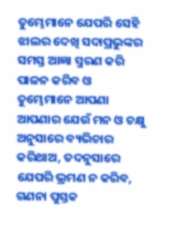ତୁମ୍ଭେମାନେ ଯେପରି ସେହି ଝାଲର ଦେଖି ସଦାପ୍ରଭୁଙ୍କର ସମସ୍ତ ଆଜ୍ଞା ସ୍ମରଣ କରି ପାଳନ କରିବ ଓ ତୁମ୍ଭେମାନେ ଆପଣା ଆପଣାର ଯେଉଁ ମନ ଓ ଚକ୍ଷୁ ଅନୁସାରେ ବ୍ୟଭିଚାର କରିଥାଅ, ତଦନୁସାରେ ଯେପରି ଭ୍ରମଣ ନ କରିବ,
ଗଣନା ପୁସ୍ତକ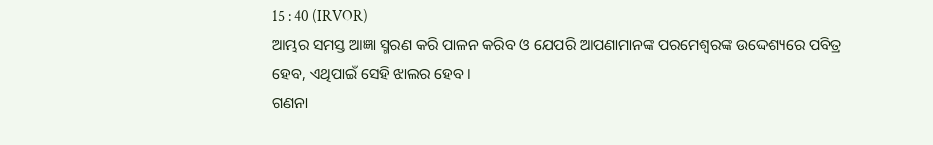15 : 40 (IRVOR)
ଆମ୍ଭର ସମସ୍ତ ଆଜ୍ଞା ସ୍ମରଣ କରି ପାଳନ କରିବ ଓ ଯେପରି ଆପଣାମାନଙ୍କ ପରମେଶ୍ୱରଙ୍କ ଉଦ୍ଦେଶ୍ୟରେ ପବିତ୍ର ହେବ, ଏଥିପାଇଁ ସେହି ଝାଲର ହେବ।
ଗଣନା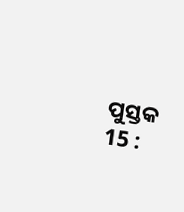ପୁସ୍ତକ 15 :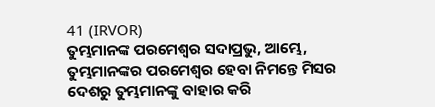41 (IRVOR)
ତୁମ୍ଭମାନଙ୍କ ପରମେଶ୍ୱର ସଦାପ୍ରଭୁ, ଆମ୍ଭେ, ତୁମ୍ଭମାନଙ୍କର ପରମେଶ୍ୱର ହେବା ନିମନ୍ତେ ମିସର ଦେଶରୁ ତୁମ୍ଭମାନଙ୍କୁ ବାହାର କରି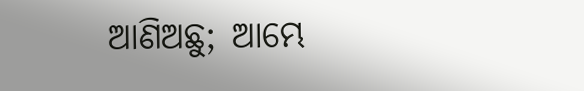ଆଣିଅଛୁ; ଆମ୍ଭେ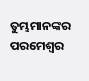ତୁମ୍ଭମାନଙ୍କର ପରମେଶ୍ୱର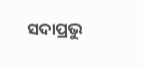ସଦାପ୍ରଭୁ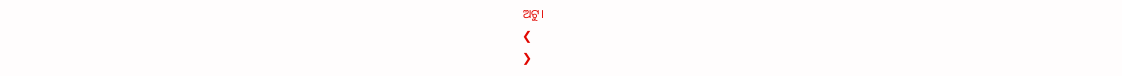ଅଟୁ।
❮
❯